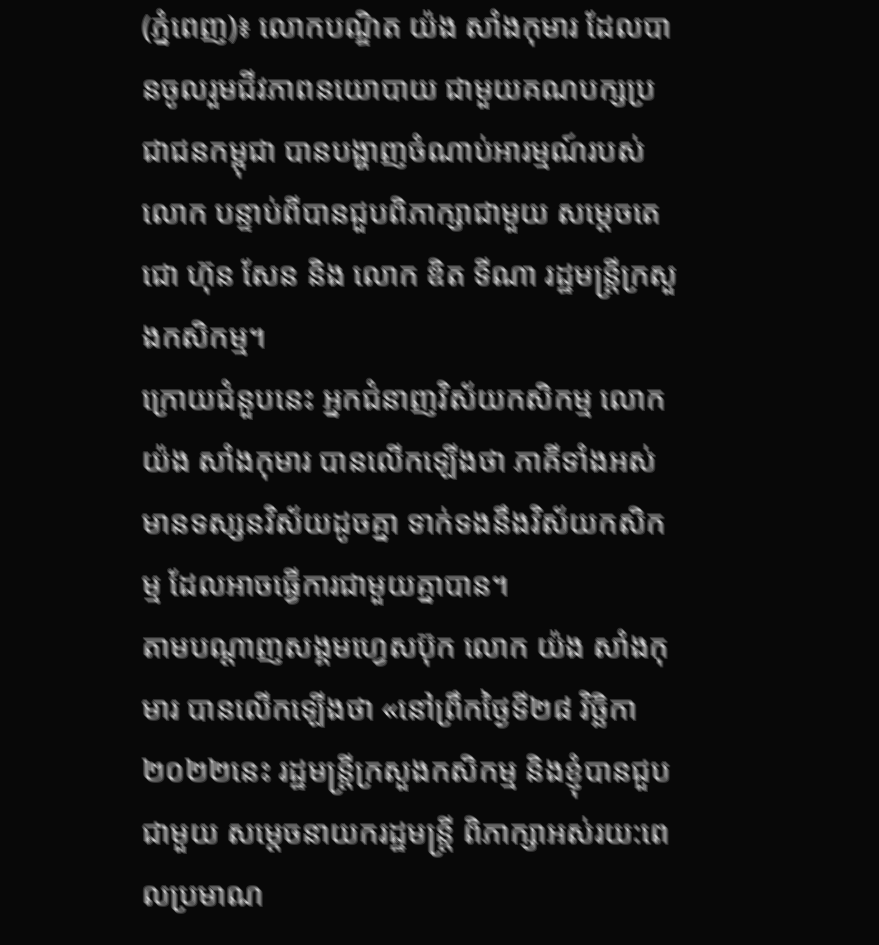(ភ្នំពេញ)៖ លោកបណ្ឌិត យ៉ង សាំងកុមារ ដែលបានចូលរួមជីវភាពនយោបាយ ជាមួយគណបក្សប្រជាជនកម្ពុជា បានបង្ហាញចំណាប់អារម្មណ៍របស់លោក បន្ទាប់ពីបានជួបពិភាក្សាជាមួយ សម្តេចតេជោ ហ៊ុន សែន និង លោក ឌិត ទីណា រដ្ឋមន្ត្រីក្រសួងកសិកម្ម។
ក្រោយជំនួបនេះ អ្នកជំនាញវិស័យកសិកម្ម លោក យ៉ង សាំងកុមារ បានលើកឡើងថា ភាគីទាំងអស់ មានទស្សនវិស័យដូចគ្នា ទាក់ទងនឹងវិស័យកសិកម្ម ដែលអាចធ្វើការជាមួយគ្នាបាន។
តាមបណ្តាញសង្គមហ្វេសប៊ុក លោក យ៉ង សាំងកុមារ បានលើកឡើងថា «នៅព្រឹកថ្ងៃទី២៨ វិច្ឆិកា ២០២២នេះ រដ្ឋមន្រ្តីក្រសួងកសិកម្ម និងខ្ញុំបានជួបជាមួយ សម្តេចនាយករដ្ឋមន្រ្តី ពិភាក្សាអស់រយ:ពេលប្រមាណ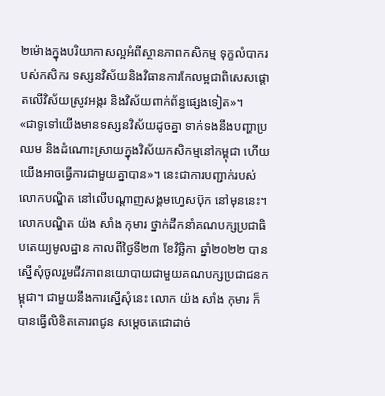២ម៉ោងក្នុងបរិយាកាសល្អអំពីស្ថានភាពកសិកម្ម ទុក្ខលំបាករបស់កសិករ ទស្សនវិស័យនិងវិធានការកែលម្អជាពិសេសផ្តោតលេីវិស័យស្រូវអង្ករ និងវិស័យពាក់ព័ន្ធផ្សេងទៀត»។
«ជាទូទៅយេីងមានទស្សនវិស័យដូចគ្នា ទាក់ទងនឹងបញ្ហាប្រឈម និងដំណោះស្រាយក្នុងវិស័យកសិកម្មនៅកម្ពុជា ហេីយយេីងអាចធ្វេីការជាមួយគ្នាបាន»។ នេះជាការបញ្ជាក់របស់ លោកបណ្ឌិត នៅលើបណ្តាញសង្គមហ្វេសប៊ុក នៅមុននេះ។
លោកបណ្ឌិត យ៉ង សាំង កុមារ ថ្នាក់ដឹកនាំគណបក្សប្រជាធិបតេយ្យមូលដ្ឋាន កាលពីថ្ងៃទី២៣ ខែវិច្ឆិកា ឆ្នាំ២០២២ បានស្នើសុំចូលរួមជីវភាពនយោបាយជាមួយគណបក្សប្រជាជនកម្ពុជា។ ជាមួយនឹងការស្នើសុំនេះ លោក យ៉ង សាំង កុមារ ក៏បានធ្វើលិខិតគោរពជូន សម្តេចតេជោដាច់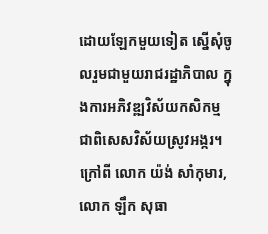ដោយឡែកមួយទៀត ស្នើសុំចូលរួមជាមួយរាជរដ្ឋាភិបាល ក្នុងការអភិវឌ្ឍវិស័យកសិកម្ម ជាពិសេសវិស័យស្រូវអង្ករ។
ក្រៅពី លោក យ៉ង់ សាំកុមារ, លោក ឡឹក សុធា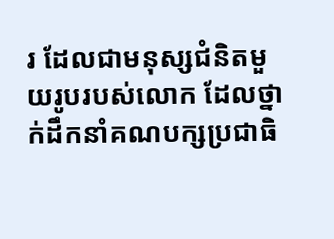រ ដែលជាមនុស្សជំនិតមួយរូបរបស់លោក ដែលថ្នាក់ដឹកនាំគណបក្សប្រជាធិ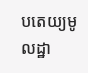បតេយ្យមូលដ្ឋា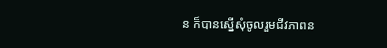ន ក៏បានស្នើសុំចូលរួមជីវភាពន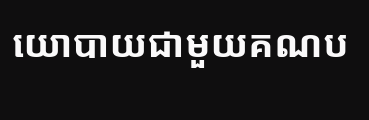យោបាយជាមួយគណប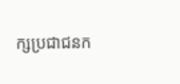ក្សប្រជាជនក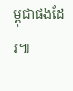ម្ពុជាផងដែរ៕